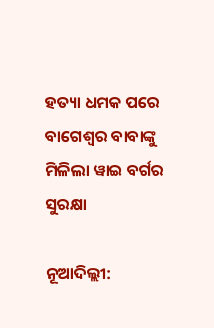ହତ୍ୟା ଧମକ ପରେ ବାଗେଶ୍ୱର ବାବାଙ୍କୁ ମିଳିଲା ୱାଇ ବର୍ଗର ସୁରକ୍ଷା

ନୂଆଦିଲ୍ଲୀ: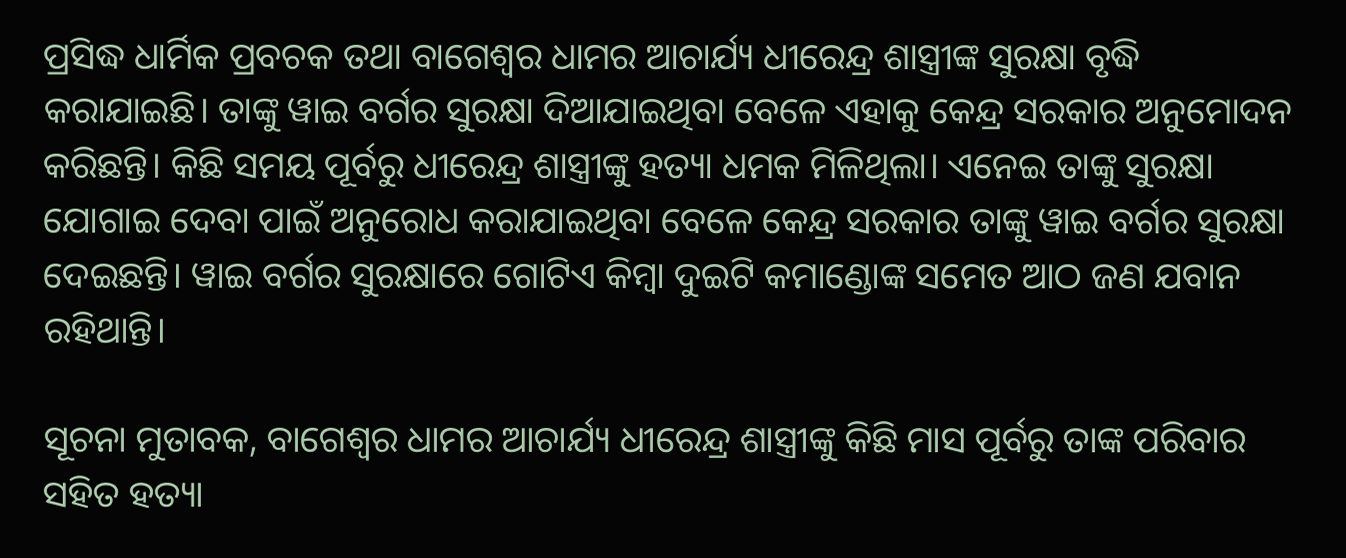ପ୍ରସିଦ୍ଧ ଧାର୍ମିକ ପ୍ରବଚକ ତଥା ବାଗେଶ୍ୱର ଧାମର ଆଚାର୍ଯ୍ୟ ଧୀରେନ୍ଦ୍ର ଶାସ୍ତ୍ରୀଙ୍କ ସୁରକ୍ଷା ବୃଦ୍ଧି କରାଯାଇଛି। ତାଙ୍କୁ ୱାଇ ବର୍ଗର ସୁରକ୍ଷା ଦିଆଯାଇଥିବା ବେଳେ ଏହାକୁ କେନ୍ଦ୍ର ସରକାର ଅନୁମୋଦନ କରିଛନ୍ତି। କିଛି ସମୟ ପୂର୍ବରୁ ଧୀରେନ୍ଦ୍ର ଶାସ୍ତ୍ରୀଙ୍କୁ ହତ୍ୟା ଧମକ ମିଳିଥିଲା। ଏନେଇ ତାଙ୍କୁ ସୁରକ୍ଷା ଯୋଗାଇ ଦେବା ପାଇଁ ଅନୁରୋଧ କରାଯାଇଥିବା ବେଳେ କେନ୍ଦ୍ର ସରକାର ତାଙ୍କୁ ୱାଇ ବର୍ଗର ସୁରକ୍ଷା ଦେଇଛନ୍ତି। ୱାଇ ବର୍ଗର ସୁରକ୍ଷାରେ ଗୋଟିଏ କିମ୍ବା ଦୁଇଟି କମାଣ୍ଡୋଙ୍କ ସମେତ ଆଠ ଜଣ ଯବାନ ରହିଥାନ୍ତି।

ସୂଚନା ମୁତାବକ, ବାଗେଶ୍ୱର ଧାମର ଆଚାର୍ଯ୍ୟ ଧୀରେନ୍ଦ୍ର ଶାସ୍ତ୍ରୀଙ୍କୁ କିଛି ମାସ ପୂର୍ବରୁ ତାଙ୍କ ପରିବାର ସହିତ ହତ୍ୟା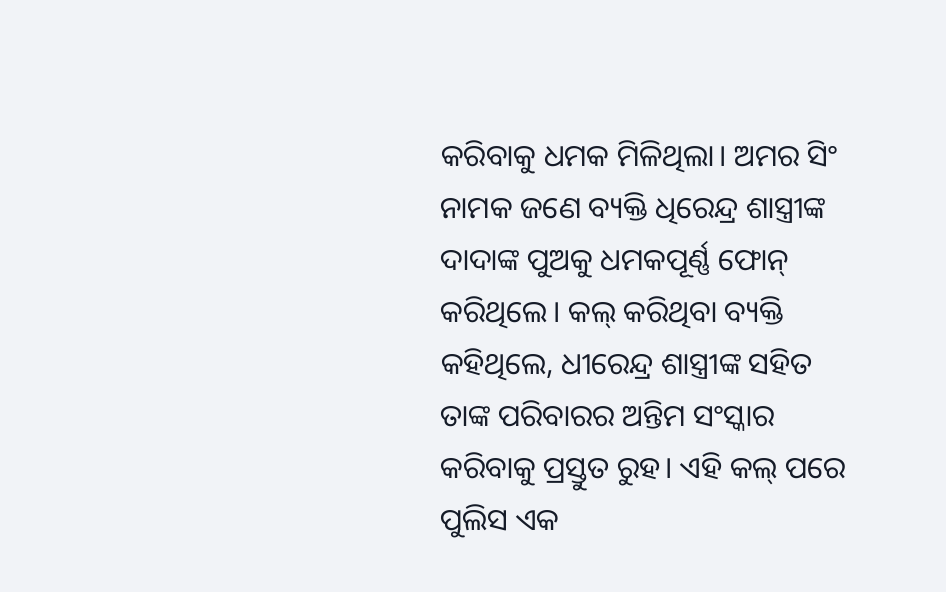କରିବାକୁ ଧମକ ମିଳିଥିଲା। ଅମର ସିଂ ନାମକ ଜଣେ ବ୍ୟକ୍ତି ଧିରେନ୍ଦ୍ର ଶାସ୍ତ୍ରୀଙ୍କ ଦାଦାଙ୍କ ପୁଅକୁ ଧମକପୂର୍ଣ୍ଣ ଫୋନ୍ କରିଥିଲେ। କଲ୍ କରିଥିବା ବ୍ୟକ୍ତି କହିଥିଲେ, ଧୀରେନ୍ଦ୍ର ଶାସ୍ତ୍ରୀଙ୍କ ସହିତ ତାଙ୍କ ପରିବାରର ଅନ୍ତିମ ସଂସ୍କାର କରିବାକୁ ପ୍ରସ୍ତୁତ ରୁହ। ଏହି କଲ୍ ପରେ ପୁଲିସ ଏକ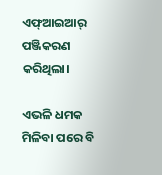ଏଫ୍ଆଇଆର୍ ପଞ୍ଜିକରଣ କରିଥିଲା।

ଏଭଳି ଧମକ ମିଳିବା ପରେ ବି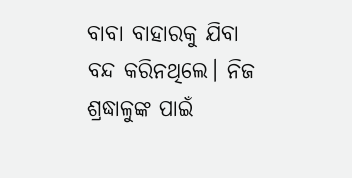ବାବା ବାହାରକୁ ଯିବା ବନ୍ଦ କରିନଥିଲେ। ନିଜ ଶ୍ରଦ୍ଧାଳୁଙ୍କ ପାଇଁ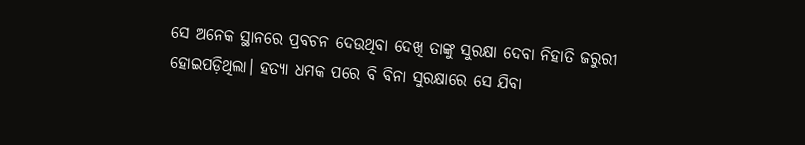ସେ ଅନେକ ସ୍ଥାନରେ ପ୍ରବଚନ ଦେଉଥିବା ଦେଖି ତାଙ୍କୁ ସୁରକ୍ଷା ଦେବା ନିହାତି ଜରୁରୀ ହୋଇପଡ଼ିଥିଲା। ହତ୍ୟା ଧମକ ପରେ ବି ବିନା ସୁରକ୍ଷାରେ ସେ ଯିବା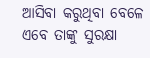ଆସିବା କରୁଥିବା ବେଳେ ଏବେ ତାଙ୍କୁ ସୁରକ୍ଷା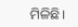ମିଳିଛି।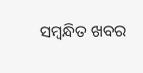ସମ୍ବନ୍ଧିତ ଖବର